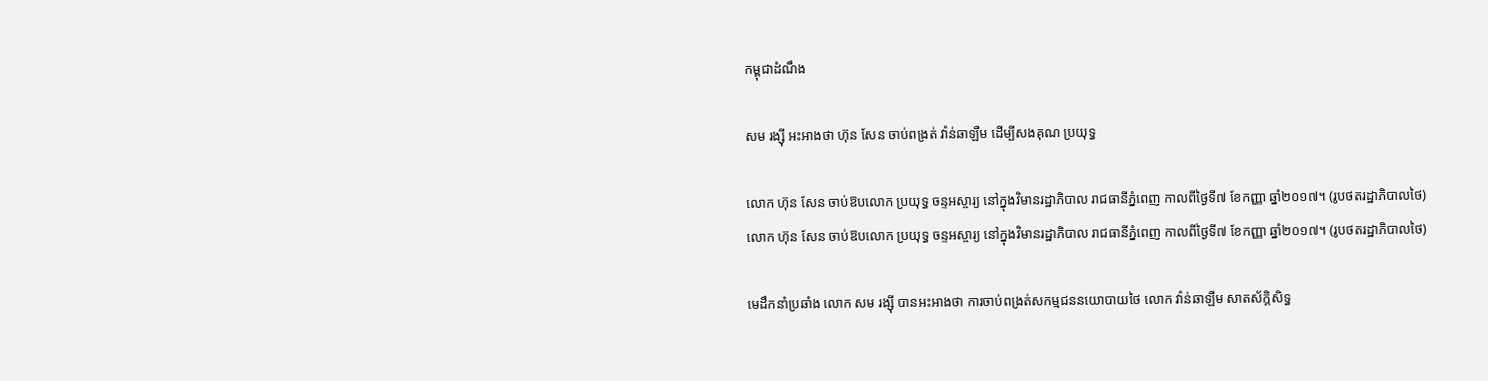កម្ពុជាដំណឹង

សម រង្ស៊ី អះអាងថា ហ៊ុន សែន ចាប់ពង្រត់ វ៉ាន់ឆាឡឺម ដើម្បីសងគុណ ប្រយុទ្ធ

លោក ហ៊ុន សែន ចាប់ឱបលោក ប្រយុទ្ធ ចន្ទអស្ចារ្យ នៅក្នុងវិមានរដ្ឋាភិបាល រាជធានីភ្នំពេញ កាលពីថ្ងៃទី៧ ខែកញ្ញា ឆ្នាំ២០១៧។ (រូបថតរដ្ឋាភិបាលថៃ)
លោក ហ៊ុន សែន ចាប់ឱបលោក ប្រយុទ្ធ ចន្ទអស្ចារ្យ នៅក្នុងវិមានរដ្ឋាភិបាល រាជធានីភ្នំពេញ កាលពីថ្ងៃទី៧ ខែកញ្ញា ឆ្នាំ២០១៧។ (រូបថតរដ្ឋាភិបាលថៃ)

មេដឹកនាំប្រឆាំង លោក សម រង្ស៊ី បានអះអាងថា ការចាប់ពង្រត់សកម្មជននយោបាយថៃ លោក វ៉ាន់ឆាឡឺម សាតស័ក្តិសិទ្ធ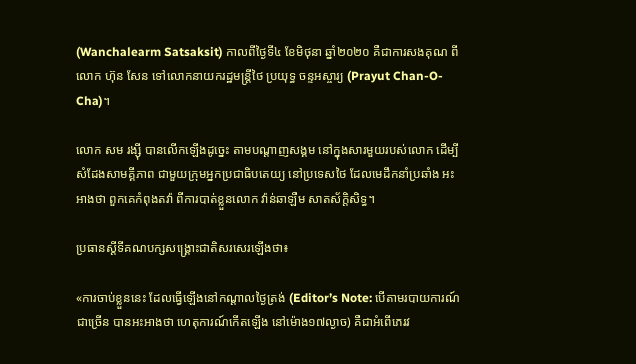(Wanchalearm Satsaksit) កាលពីថ្ងៃទី៤ ខែមិថុនា ឆ្នាំ២០២០ គឺជាការសងគុណ ពីលោក ហ៊ុន សែន ទៅលោកនាយករដ្ឋមន្ត្រីថៃ ប្រយុទ្ធ ចន្ទអស្ចារ្យ (Prayut Chan-O-Cha)។

លោក សម រង្ស៊ី បានលើកឡើងដូច្នេះ តាមបណ្ដាញសង្គម នៅក្នុងសារមួយរបស់លោក ដើម្បីសំដែងសាមគ្គីភាព ជាមួយក្រុមអ្នកប្រជាធិបតេយ្យ នៅប្រទេសថៃ ដែលមេដឹកនាំប្រឆាំង អះអាងថា ពួកគេកំពុងតវ៉ា ពីការបាត់ខ្លួនលោក វ៉ាន់ឆាឡឺម សាតស័ក្តិសិទ្ធ។

ប្រធានស្ដីទីគណបក្សសង្គ្រោះជាតិសរសេរឡើងថា៖

«ការចាប់ខ្លួននេះ ដែលធ្វើឡើងនៅកណ្តាលថ្ងៃត្រង់ (Editor’s Note: បើតាមរបាយការណ៍ជាច្រើន បានអះអាងថា ហេតុការណ៍កើតឡើង នៅម៉ោង១៧ល្ងាច) គឺជាអំពើភេរវ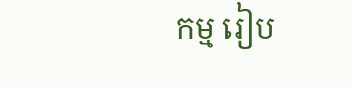កម្ម រៀប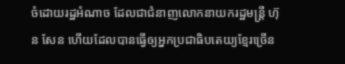ចំដោយរដ្ឋអំណាច ដែលជាជំនាញលោកនាយករដ្ឋមន្ត្រី ហ៊ុន សែន ហើយដែលបានធ្វើឲ្យអ្នកប្រជាធិបតេយ្យខ្មែរច្រើន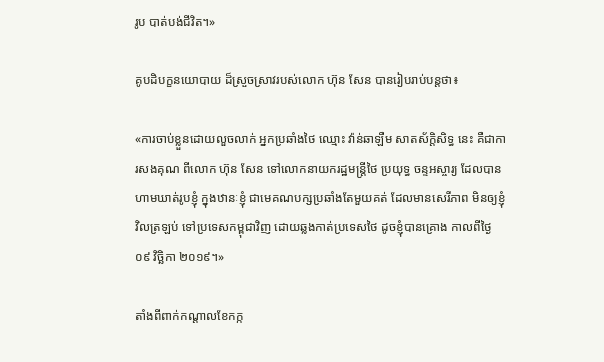រូប បាត់បង់ជីវិត។»

គូបដិបក្ខនយោបាយ ដ៏ស្រួចស្រាវរបស់លោក ហ៊ុន សែន បានរៀបរាប់បន្តថា៖

«ការចាប់ខ្លួនដោយលួចលាក់ អ្នកប្រឆាំងថៃ ឈ្មោះ វ៉ាន់ឆាឡឺម សាតស័ក្តិសិទ្ធ នេះ គឺជាការសងគុណ ពីលោក ហ៊ុន សែន ទៅលោកនាយករដ្ឋមន្ត្រីថៃ ប្រយុទ្ធ ចន្ទអស្ចារ្យ ដែលបានហាមឃាត់រូបខ្ញុំ ក្នុងឋានៈខ្ញុំ ជាមេគណបក្សប្រឆាំងតែមួយគត់ ដែលមានសេរីភាព មិនឲ្យខ្ញុំវិលត្រឡប់ ទៅប្រទេសកម្ពុជាវិញ ដោយឆ្លងកាត់ប្រទេសថៃ ដូចខ្ញុំបានគ្រោង កាលពីថ្ងៃ ០៩ វិច្ឆិកា ២០១៩។»

តាំងពីពាក់កណ្តាលខែកក្ក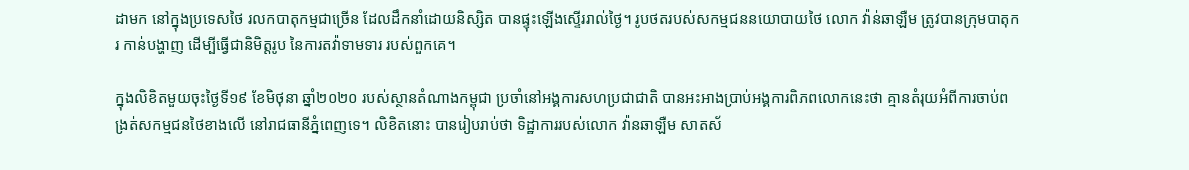ដាមក នៅក្នុងប្រទេសថៃ រលកបាតុកម្មជាច្រើន ដែលដឹកនាំដោយនិស្សិត បានផ្ទុះឡើងស្ទើររាល់ថ្ងៃ។ រូបថតរបស់សកម្មជននយោបាយថៃ លោក វ៉ាន់ឆាឡឺម ត្រូវបានក្រុមបាតុករ កាន់បង្ហាញ ដើម្បីធ្វើជានិមិត្តរូប នៃការតវ៉ាទាមទារ របស់ពួកគេ។

ក្នុងលិខិតមួយចុះថ្ងៃទី១៩ ខែមិថុនា ឆ្នាំ២០២០ របស់ស្ថានតំណាងកម្ពុជា ប្រចាំនៅអង្គការសហប្រជាជាតិ បានអះអាងប្រាប់អង្គការពិភពលោកនេះថា គ្មានតំរុយអំពីការចាប់ពង្រត់សកម្មជនថៃខាងលើ នៅរាជធានីភ្នំពេញទេ។ លិខិតនោះ បានរៀបរាប់ថា ទិដ្ឋាការរបស់លោក វ៉ានឆាឡឺម សាតស័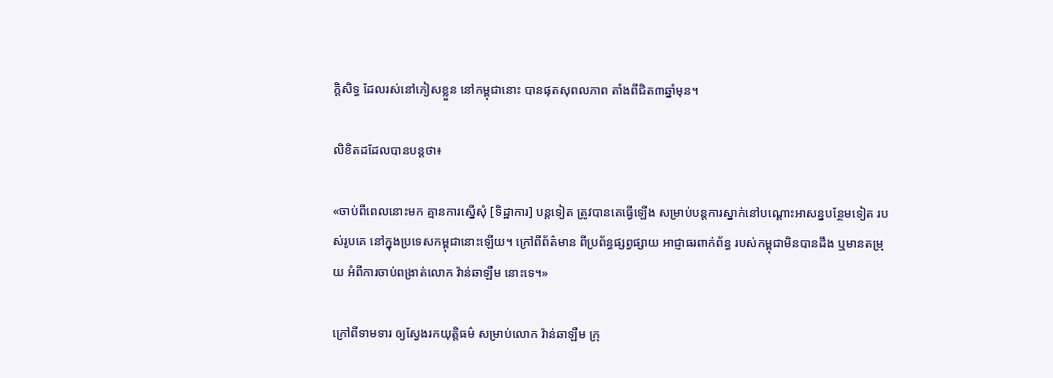ក្តិសិទ្ធ ដែលរស់នៅភៀសខ្លួន នៅកម្ពុជានោះ បានផុតសុពលភាព តាំងពីជិត៣ឆ្នាំមុន។

លិខិតដដែលបានបន្តថា៖

«ចាប់ពីពេលនោះមក គ្មានការស្នើសុំ [ទិដ្ឋាការ] បន្តទៀត ត្រូវបានគេធ្វើឡើង សម្រាប់បន្តការស្នាក់នៅបណ្ដោះអាសន្នបន្ថែមទៀត របស់រូបគេ នៅក្នុងប្រទេសកម្ពុជានោះឡើយ។ ក្រៅពីព័ត៌មាន ពីប្រព័ន្ធផ្សព្វផ្សាយ អាជ្ញាធរពាក់ព័ន្ធ របស់កម្ពុជាមិនបានដឹង ឬមានតម្រុយ អំពីការចាប់ពង្រាត់លោក វ៉ាន់ឆាឡឺម នោះទេ។»

ក្រៅពីទាមទារ ឲ្យស្វែងរកយុត្តិធម៌ សម្រាប់លោក វ៉ាន់ឆាឡឺម ក្រុ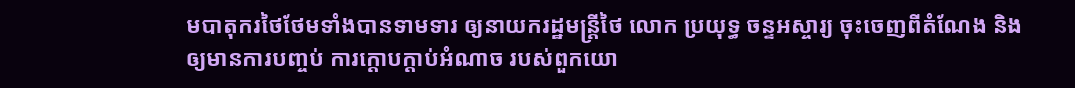មបាតុករថៃថែមទាំងបានទាមទារ ឲ្យនាយករដ្ឋមន្ត្រីថៃ លោក ប្រយុទ្ធ ចន្ទអស្ចារ្យ ចុះចេញពីតំណែង និងឲ្យមានការបញ្ចប់ ការក្តោបក្តាប់អំណាច របស់ពួកយោ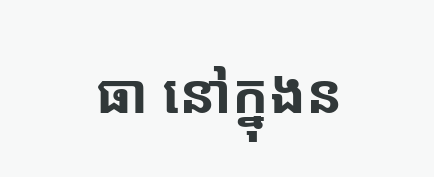ធា នៅក្នុងន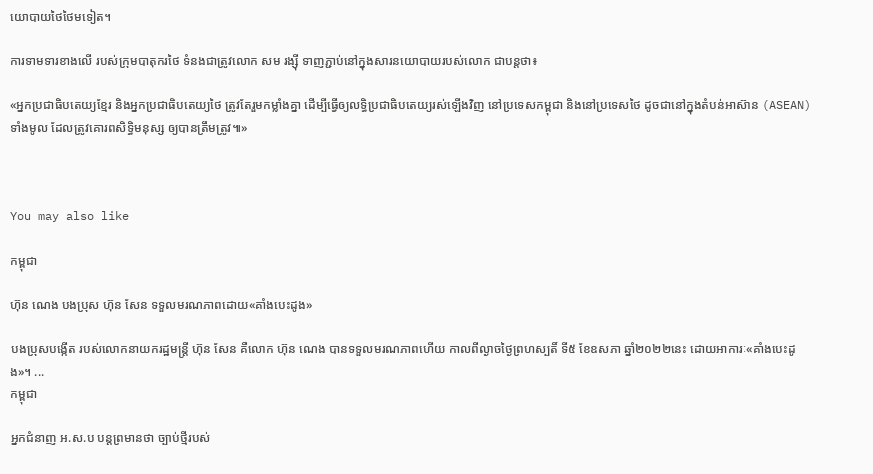យោបាយថៃថៃមទៀត។

ការទាមទារខាងលើ របស់ក្រុមបាតុករថៃ ទំនងជាត្រូវលោក សម រង្ស៊ី ទាញភ្ជាប់នៅក្នុងសារនយោបាយរបស់លោក ជាបន្តថា៖

«អ្នកប្រជាធិបតេយ្យខ្មែរ និងអ្នកប្រជាធិបតេយ្យថៃ ត្រូវតែរួមកម្លាំងគ្នា ដើម្បីធ្វើឲ្យលទ្ធិប្រជាធិបតេយ្យរស់ឡើងវិញ នៅប្រទេសកម្ពុជា និងនៅប្រទេសថៃ ដូចជានៅក្នុងតំបន់អាស៊ាន (ASEAN) ទាំងមូល ដែលត្រូវគោរពសិទ្ធិមនុស្ស ឲ្យបានត្រឹមត្រូវ៕»



You may also like

កម្ពុជា

ហ៊ុន ណេង បងប្រុស ហ៊ុន សែន ទទួលមរណភាពដោយ«គាំងបេះដូង»

បងប្រុសបង្កើត របស់លោកនាយករដ្ឋមន្ត្រី ហ៊ុន សែន គឺលោក ហ៊ុន ណេង បានទទួលមរណភាពហើយ កាលពីល្ងាចថ្ងៃព្រហស្បតិ៍ ទី៥ ខែឧសភា ឆ្នាំ២០២២នេះ ដោយអាការៈ«គាំងបេះដូង»។ ...
កម្ពុជា

អ្នកជំនាញ អ.ស.ប បន្តព្រមានថា ច្បាប់ថ្មីរបស់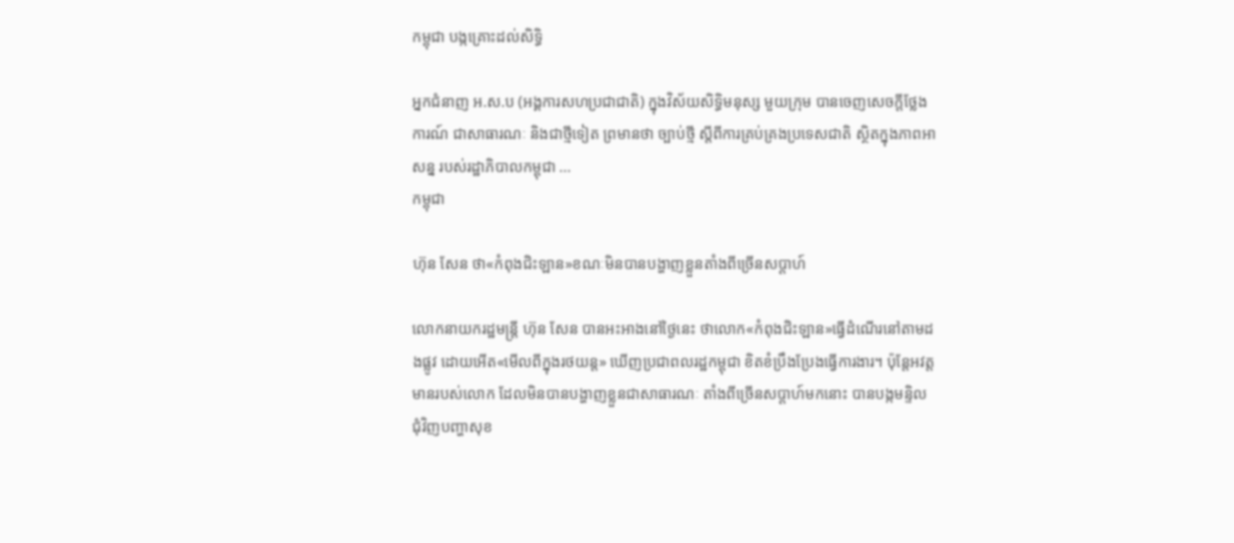កម្ពុជា បង្កគ្រោះដល់សិទ្ធិ

អ្នកជំនាញ អ.ស.ប (អង្គការសហប្រជាជាតិ) ក្នុងវិស័យសិទ្ធិមនុស្ស មួយក្រុម បានចេញសេចក្ដីថ្លែងការណ៍ ជាសាធារណៈ និងជាថ្មីទៀត ព្រមានថា ច្បាប់ថ្មី ស្តីពីការគ្រប់គ្រងប្រទេសជាតិ ស្ថិតក្នុងភាពអាសន្ន របស់រដ្ឋាភិបាលកម្ពុជា ...
កម្ពុជា

ហ៊ុន សែន ថា«កំពុងជិះឡាន»ខណៈមិនបានបង្ហាញខ្លួនតាំងពីច្រើនសប្ដាហ៍

លោកនាយករដ្ឋមន្ត្រី ហ៊ុន សែន បានអះអាងនៅថ្ងៃនេះ ថាលោក«កំពុងជិះឡាន»ធ្វើដំណើរនៅតាមដងផ្លូវ ដោយអើត«មើលពីក្នុងរថយន្ដ» ឃើញប្រជាពលរដ្ឋកម្ពុជា ខិតខំប្រឹងប្រែងធ្វើការងារ។ ប៉ុន្តែអវត្តមានរបស់លោក ដែលមិនបានបង្ហាញខ្លួនជាសាធារណៈ តាំងពីច្រើនសប្ដាហ៍មកនោះ បានបង្កមន្ទិល ជុំវិញបញ្ហាសុខ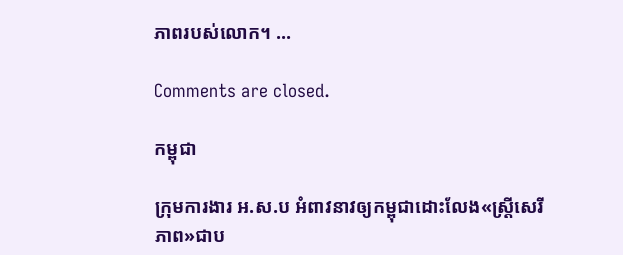ភាពរបស់លោក។ ...

Comments are closed.

កម្ពុជា

ក្រុមការងារ អ.ស.ប អំពាវនាវឲ្យកម្ពុជាដោះលែង«ស្ត្រីសេរីភាព»ជាប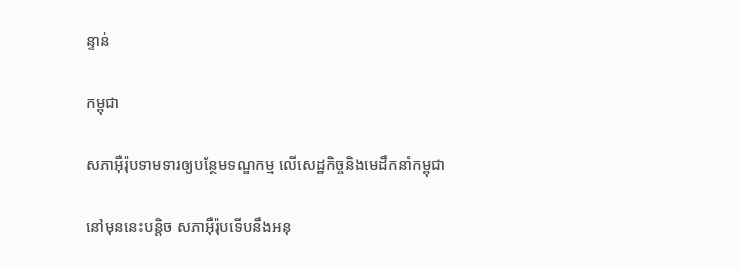ន្ទាន់

កម្ពុជា

សភាអ៊ឺរ៉ុបទាមទារឲ្យបន្ថែមទណ្ឌកម្ម លើសេដ្ឋកិច្ចនិងមេដឹកនាំកម្ពុជា

នៅមុននេះបន្តិច សភាអ៊ឺរ៉ុបទើបនឹងអនុ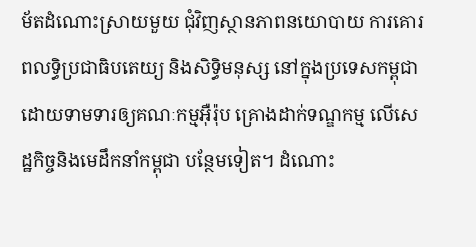ម័តដំណោះស្រាយមួយ ជុំវិញស្ថានភាពនយោបាយ ការគោរពលទ្ធិប្រជាធិបតេយ្យ និងសិទ្ធិមនុស្ស នៅក្នុងប្រទេសកម្ពុជា ដោយទាមទារឲ្យគណៈកម្មអ៊ឺរ៉ុប គ្រោងដាក់ទណ្ឌកម្ម លើសេដ្ឋកិច្ចនិងមេដឹកនាំកម្ពុជា បន្ថែមទៀត។ ដំណោះ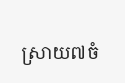ស្រាយ៧ចំ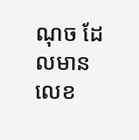ណុច ដែលមានលេខ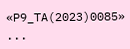«P9_TA(2023)0085» ...